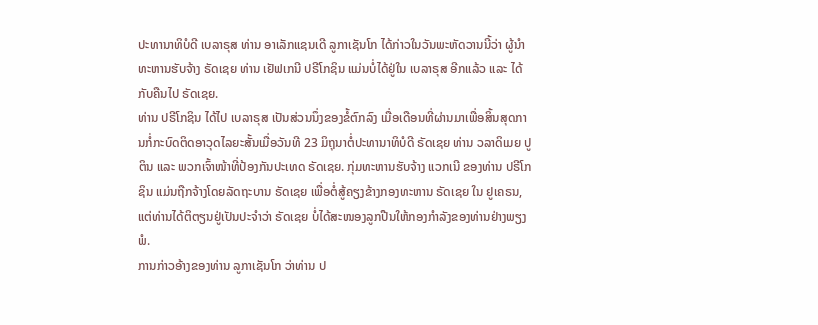ປະທານາທິບໍດີ ເບລາຣຸສ ທ່ານ ອາເລັກແຊນເດີ ລູກາເຊັນໂກ ໄດ້ກ່າວໃນວັນພະຫັດວານນີ້ວ່າ ຜູ້ນຳທະຫານຮັບຈ້າງ ຣັດເຊຍ ທ່ານ ເຢັຟເກນີ ປຣີໂກຊິນ ແມ່ນບໍ່ໄດ້ຢູ່ໃນ ເບລາຣຸສ ອີກແລ້ວ ແລະ ໄດ້ກັບຄືນໄປ ຣັດເຊຍ.
ທ່ານ ປຣີໂກຊິນ ໄດ້ໄປ ເບລາຣຸສ ເປັນສ່ວນນຶ່ງຂອງຂໍ້ຕົກລົງ ເມື່ອເດືອນທີ່ຜ່ານມາເພື່ອສິ້ນສຸດການກໍ່ກະບົດຕິດອາວຸດໄລຍະສັ້ນເມື່ອວັນທີ 23 ມິຖຸນາຕໍ່ປະທານາທິບໍດີ ຣັດເຊຍ ທ່ານ ວລາດິເມຍ ປູຕິນ ແລະ ພວກເຈົ້າໜ້າທີ່ປ້ອງກັນປະເທດ ຣັດເຊຍ. ກຸ່ມທະຫານຮັບຈ້າງ ແວກເນີ ຂອງທ່ານ ປຣີໂກຊິນ ແມ່ນຖືກຈ້າງໂດຍລັດຖະບານ ຣັດເຊຍ ເພື່ອຕໍ່ສູ້ຄຽງຂ້າງກອງທະຫານ ຣັດເຊຍ ໃນ ຢູເຄຣນ, ແຕ່ທ່ານໄດ້ຕິຕຽນຢູ່ເປັນປະຈຳວ່າ ຣັດເຊຍ ບໍ່ໄດ້ສະໜອງລູກປືນໃຫ້ກອງກຳລັງຂອງທ່ານຢ່າງພຽງພໍ.
ການກ່າວອ້າງຂອງທ່ານ ລູກາເຊັນໂກ ວ່າທ່ານ ປ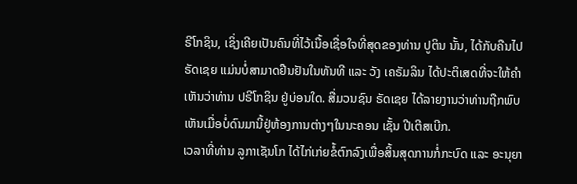ຣີໂກຊິນ, ເຊິ່ງເຄີຍເປັນຄົນທີ່ໄວ້ເນື້ອເຊື່ອໃຈທີ່ສຸດຂອງທ່ານ ປູຕິນ ນັ້ນ, ໄດ້ກັບຄືນໄປ ຣັດເຊຍ ແມ່ນບໍ່ສາມາດຢືນຢັນໃນທັນທີ ແລະ ວັງ ເຄຣັມລິນ ໄດ້ປະຕິເສດທີ່ຈະໃຫ້ຄຳເຫັນວ່າທ່ານ ປຣີໂກຊິນ ຢູ່ບ່ອນໃດ. ສື່ມວນຊົນ ຣັດເຊຍ ໄດ້ລາຍງານວ່າທ່ານຖືກພົບເຫັນເມື່ອບໍ່ດົນມານີ້ຢູ່ຫ້ອງການຕ່າງໆໃນນະຄອນ ເຊັ້ນ ປີເຕີສເບີກ.
ເວລາທີ່ທ່ານ ລູກາເຊັນໂກ ໄດ້ໄກ່ເກ່ຍຂໍ້ຕົກລົງເພື່ອສິ້ນສຸດການກໍ່ກະບົດ ແລະ ອະນຸຍາ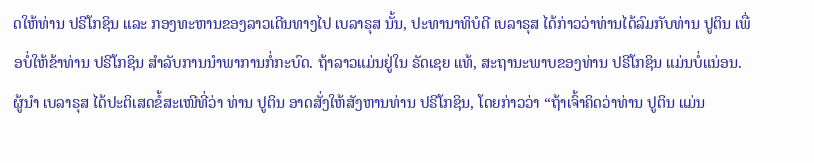ດໃຫ້ທ່ານ ປຣີໂກຊິນ ແລະ ກອງທະຫານຂອງລາວເດີນທາງໄປ ເບລາຣຸສ ນັ້ນ, ປະທານາທິບໍດີ ເບລາຣຸສ ໄດ້ກ່າວວ່າທ່ານໄດ້ລົມກັບທ່ານ ປູຕິນ ເພື່ອບໍ່ໃຫ້ຂ້າທ່ານ ປຣີໂກຊິນ ສຳລັບການນຳພາການກໍ່ກະບົດ. ຖ້າລາວແມ່ນຢູ່ໃນ ຣັດເຊຍ ແທ້, ສະຖານະພາບຂອງທ່ານ ປຣີໂກຊິນ ແມ່ນບໍ່ແນ່ອນ.
ຜູ້ນຳ ເບລາຣຸສ ໄດ້ປະຕິເສດຂໍ້ສະເໜີທີ່ວ່າ ທ່ານ ປູຕິນ ອາດສັ່ງໃຫ້ສັງຫານທ່ານ ປຣີໂກຊິນ, ໂດຍກ່າວວ່າ “ຖ້າເຈົ້າຄິດວ່າທ່ານ ປູຕິນ ແມ່ນ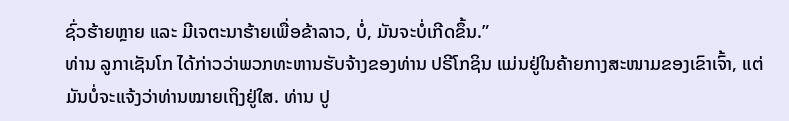ຊົ່ວຮ້າຍຫຼາຍ ແລະ ມີເຈຕະນາຮ້າຍເພື່ອຂ້າລາວ, ບໍ່, ມັນຈະບໍ່ເກີດຂຶ້ນ.”
ທ່ານ ລູກາເຊັນໂກ ໄດ້ກ່າວວ່າພວກທະຫານຮັບຈ້າງຂອງທ່ານ ປຣີໂກຊິນ ແມ່ນຢູ່ໃນຄ້າຍກາງສະໜາມຂອງເຂົາເຈົ້າ, ແຕ່ມັນບໍ່ຈະແຈ້ງວ່າທ່ານໝາຍເຖິງຢູ່ໃສ. ທ່ານ ປູ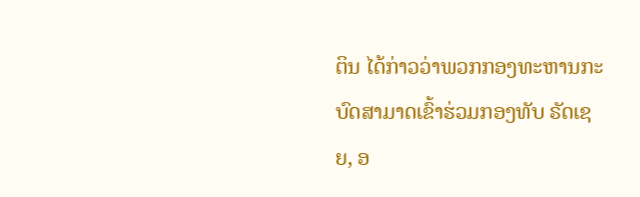ຕິນ ໄດ້ກ່າວວ່າພວກກອງທະຫານກະບົດສາມາດເຂົ້າຮ່ວມກອງທັບ ຣັດເຊຍ, ອ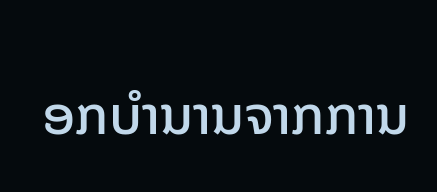ອກບຳນານຈາກການ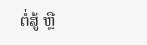ຕໍ່ສູ້ ຫຼື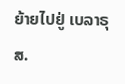ຍ້າຍໄປຢູ່ ເບລາຣຸສ.